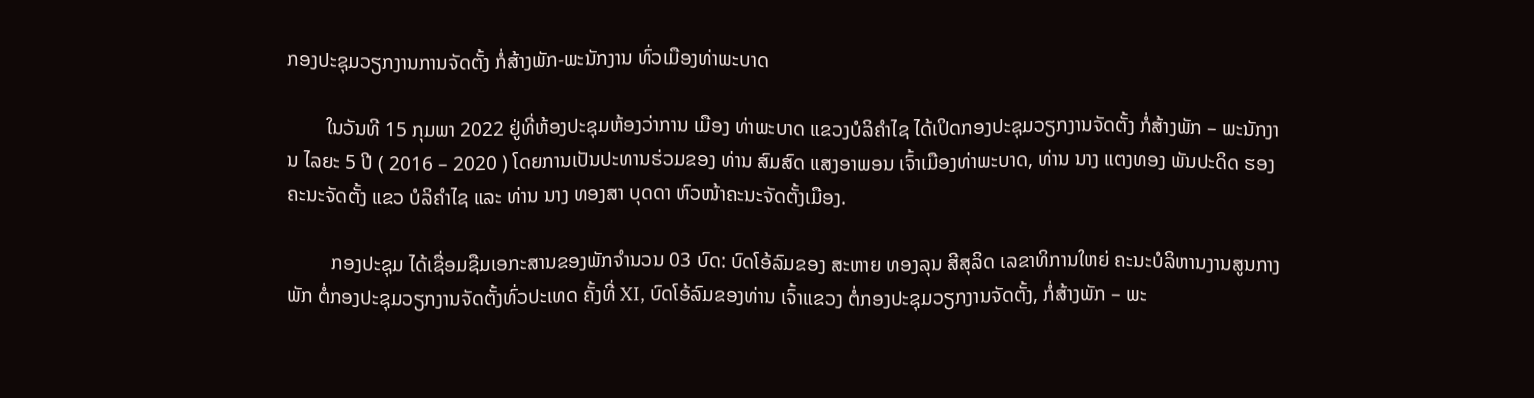ກອງປະຊຸມວຽກງານການຈັດຕັ້ງ ກໍ່ສ້າງພັກ-ພະນັກງານ ທົ່ວເມືອງທ່າພະບາດ

        ໃນວັນທີ 15 ກຸມພາ 2022 ຢູ່ທີ່ຫ້ອງປະຊຸມຫ້ອງວ່າການ ເມືອງ ທ່າພະບາດ ແຂວງບໍລິຄຳໄຊ ໄດ້ເປິດກອງປະຊຸມວຽກງານຈັດຕັ້ງ ກໍ່ສ້າງພັກ – ພະນັກງານ ໄລຍະ 5 ປີ ( 2016 – 2020 ) ໂດຍການເປັນປະທານຮ່ວມຂອງ ທ່ານ ສົມສົດ ແສງອາພອນ ເຈົ້າເມືອງທ່າພະບາດ, ທ່ານ ນາງ ແຕງທອງ ພັນປະດິດ ຮອງຄະນະຈັດຕັ້ງ ແຂວ ບໍລິຄຳໄຊ ແລະ ທ່ານ ນາງ ທອງສາ ບຸດດາ ຫົວໜ້າຄະນະຈັດຕັ້ງເມືອງ.

         ກອງປະຊຸມ ໄດ້ເຊື່ອມຊືມເອກະສານຂອງພັກຈຳນວນ 03 ບົດ: ບົດໂອ້ລົມຂອງ ສະຫາຍ ທອງລຸນ ສີສຸລິດ ເລຂາທິການໃຫຍ່ ຄະນະບໍລິຫານງານສູນກາງພັກ ຕໍ່ກອງປະຊຸມວຽກງານຈັດຕັ້ງທົ່ວປະເທດ ຄັ້ງທີ່ XI, ບົດໂອ້ລົມຂອງທ່ານ ເຈົ້າແຂວງ ຕໍ່ກອງປະຊຸມວຽກງານຈັດຕັ້ງ, ກໍ່ສ້າງພັກ – ພະ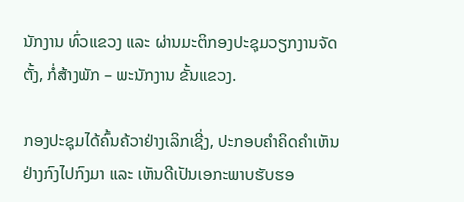ນັກງານ ທົ່ວແຂວງ ແລະ ຜ່ານມະຕິກອງປະຊຸມວຽກງານຈັດຕັ້ງ, ກໍ່ສ້າງພັກ – ພະນັກງານ ຂັ້ນແຂວງ.

ກອງປະຊຸມໄດ້ຄົ້ນຄ້ວາຢ່າງເລິກເຊີ່ງ, ປະກອບຄຳຄິດຄຳເຫັນຢ່າງກົງໄປກົງມາ ແລະ ເຫັນດີເປັນເອກະພາບຮັບຮອ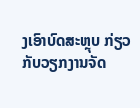ງເອົາບົດສະຫຼຸບ ກ່ຽວກັບວຽກງານຈັດ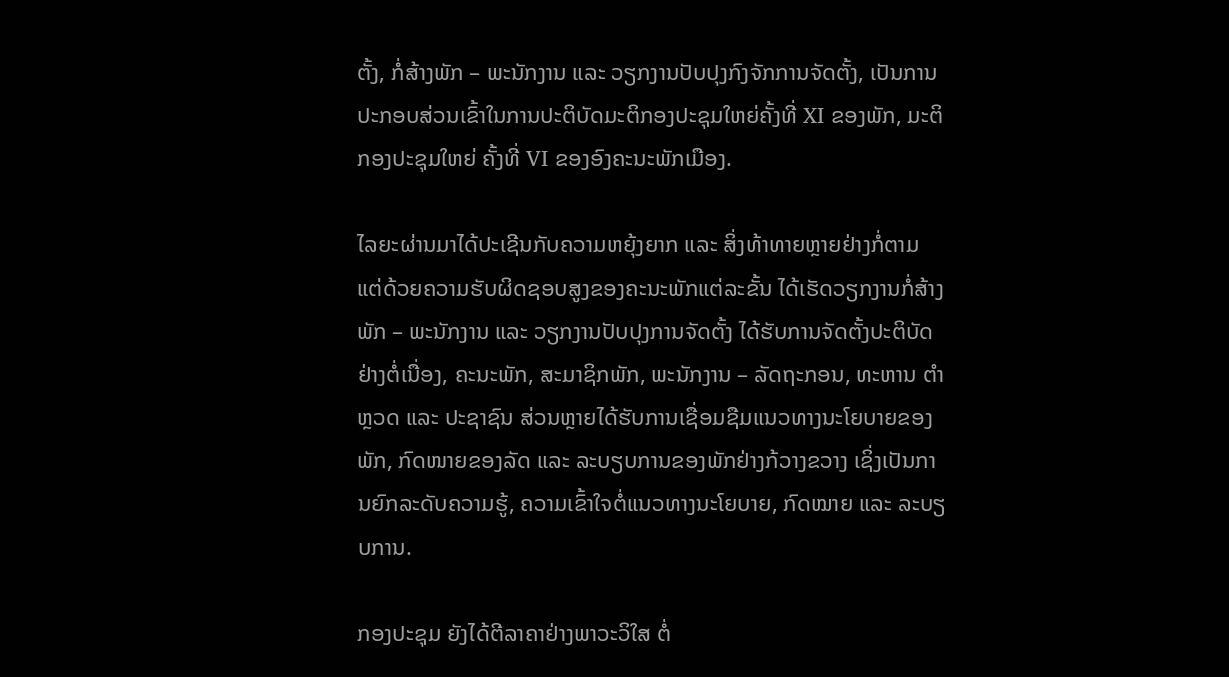ຕັ້ງ, ກໍ່ສ້າງພັກ – ພະນັກງານ ແລະ ວຽກງານປັບປຸງກົງຈັກການຈັດຕັ້ງ, ເປັນການປະກອບສ່ວນເຂົ້າໃນການປະຕິບັດມະຕິກອງປະຊຸມໃຫຍ່ຄັ້ງທີ່ XI ຂອງພັກ, ມະຕິກອງປະຊຸມໃຫຍ່ ຄັ້ງທີ່ VI ຂອງອົງຄະນະພັກເມືອງ.

ໄລຍະຜ່ານມາໄດ້ປະເຊີນກັບຄວາມຫຍຸ້ງຍາກ ແລະ ສິ່ງທ້າທາຍຫຼາຍຢ່າງກໍ່ຕາມ ແຕ່ດ້ວຍຄວາມຮັບຜິດຊອບສູງຂອງຄະນະພັກແຕ່ລະຂັ້ນ ໄດ້ເຮັດວຽກງານກໍ່ສ້າງພັກ – ພະນັກງານ ແລະ ວຽກງານປັບປຸງການຈັດຕັ້ງ ໄດ້ຮັບການຈັດຕັ້ງປະຕິບັດຢ່າງຕໍ່ເນື່ອງ, ຄະນະພັກ, ສະມາຊິກພັກ, ພະນັກງານ – ລັດຖະກອນ, ທະຫານ ຕຳຫຼວດ ແລະ ປະຊາຊົນ ສ່ວນຫຼາຍໄດ້ຮັບການເຊື່ອມຊືມແນວທາງນະໂຍບາຍຂອງພັກ, ກົດໜາຍຂອງລັດ ແລະ ລະບຽບການຂອງພັກຢ່າງກ້ວາງຂວາງ ເຊິ່ງເປັນການຍົກລະດັບຄວາມຮູ້, ຄວາມເຂົ້າໃຈຕໍ່ແນວທາງນະໂຍບາຍ, ກົດໝາຍ ແລະ ລະບຽບການ.

ກອງປະຊຸມ ຍັງໄດ້ຕີລາຄາຢ່າງພາວະວິໃສ ຕໍ່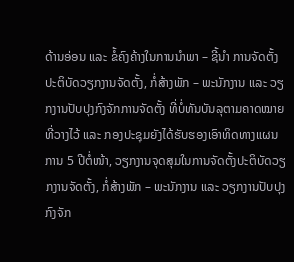ດ້ານອ່ອນ ແລະ ຂໍ້ຄົງຄ້າງໃນການນຳພາ – ຊີ້ນໍາ ການຈັດຕັ້ງປະຕິບັດວຽກງານຈັດຕັ້ງ, ກໍ່ສ້າງພັກ – ພະນັກງານ ແລະ ວຽກງານປັບປຸງກົງຈັກການຈັດຕັ້ງ ທີ່ບໍ່ທັນບັນລຸຕາມຄາດໝາຍທີ່ວາງໄວ້ ແລະ ກອງປະຊຸມຍັງໄດ້ຮັບຮອງເອົາທິດທາງແຜນການ 5 ປີຕໍ່ໜ້າ, ວຽກງານຈຸດສຸມໃນການຈັດຕັ້ງປະຕິບັດວຽກງານຈັດຕັ້ງ, ກໍ່ສ້າງພັກ – ພະນັກງານ ແລະ ວຽກງານປັບປຸງກົງຈັກ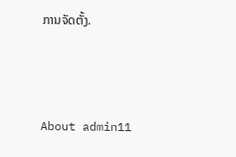ການຈັດຕັ້ງ.



About admin11